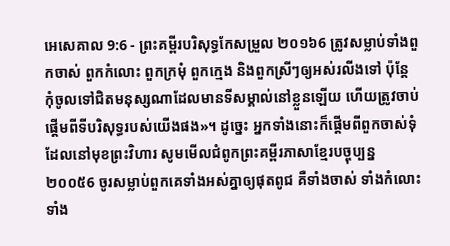អេសេគាល 9:6 - ព្រះគម្ពីរបរិសុទ្ធកែសម្រួល ២០១៦6 ត្រូវសម្លាប់ទាំងពួកចាស់ ពួកកំលោះ ពួកក្រមុំ ពួកក្មេង និងពួកស្រីៗឲ្យអស់រលីងទៅ ប៉ុន្តែ កុំចូលទៅជិតមនុស្សណាដែលមានទីសម្គាល់នៅខ្លួនឡើយ ហើយត្រូវចាប់ផ្តើមពីទីបរិសុទ្ធរបស់យើងផង»។ ដូច្នេះ អ្នកទាំងនោះក៏ផ្តើមពីពួកចាស់ទុំដែលនៅមុខព្រះវិហារ សូមមើលជំពូកព្រះគម្ពីរភាសាខ្មែរបច្ចុប្បន្ន ២០០៥6 ចូរសម្លាប់ពួកគេទាំងអស់គ្នាឲ្យផុតពូជ គឺទាំងចាស់ ទាំងកំលោះ ទាំង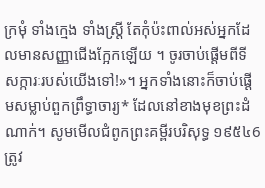ក្រមុំ ទាំងក្មេង ទាំងស្ត្រី តែកុំប៉ះពាល់អស់អ្នកដែលមានសញ្ញាជើងក្អែកឡើយ ។ ចូរចាប់ផ្ដើមពីទីសក្ការៈរបស់យើងទៅ!»។ អ្នកទាំងនោះក៏ចាប់ផ្ដើមសម្លាប់ពួកព្រឹទ្ធាចារ្យ* ដែលនៅខាងមុខព្រះដំណាក់។ សូមមើលជំពូកព្រះគម្ពីរបរិសុទ្ធ ១៩៥៤6 ត្រូវ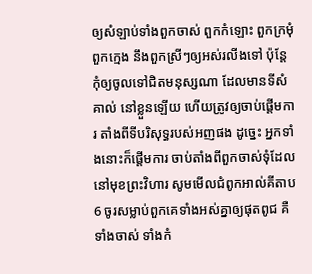ឲ្យសំឡាប់ទាំងពួកចាស់ ពួកកំឡោះ ពួកក្រមុំ ពួកក្មេង នឹងពួកស្រីៗឲ្យអស់រលីងទៅ ប៉ុន្តែកុំឲ្យចូលទៅជិតមនុស្សណា ដែលមានទីសំគាល់ នៅខ្លួនឡើយ ហើយត្រូវឲ្យចាប់ផ្តើមការ តាំងពីទីបរិសុទ្ធរបស់អញផង ដូច្នេះ អ្នកទាំងនោះក៏ផ្តើមការ ចាប់តាំងពីពួកចាស់ទុំដែលនៅមុខព្រះវិហារ សូមមើលជំពូកអាល់គីតាប6 ចូរសម្លាប់ពួកគេទាំងអស់គ្នាឲ្យផុតពូជ គឺទាំងចាស់ ទាំងកំ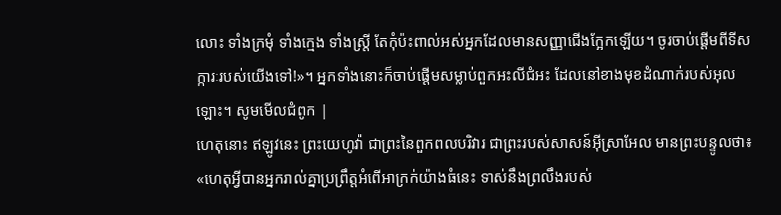លោះ ទាំងក្រមុំ ទាំងក្មេង ទាំងស្ត្រី តែកុំប៉ះពាល់អស់អ្នកដែលមានសញ្ញាជើងក្អែកឡើយ។ ចូរចាប់ផ្ដើមពីទីសក្ការៈរបស់យើងទៅ!»។ អ្នកទាំងនោះក៏ចាប់ផ្ដើមសម្លាប់ពួកអះលីជំអះ ដែលនៅខាងមុខដំណាក់របស់អុលឡោះ។ សូមមើលជំពូក |
ហេតុនោះ ឥឡូវនេះ ព្រះយេហូវ៉ា ជាព្រះនៃពួកពលបរិវារ ជាព្រះរបស់សាសន៍អ៊ីស្រាអែល មានព្រះបន្ទូលថា៖ «ហេតុអ្វីបានអ្នករាល់គ្នាប្រព្រឹត្តអំពើអាក្រក់យ៉ាងធំនេះ ទាស់នឹងព្រលឹងរបស់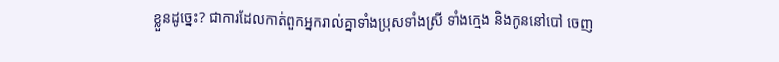ខ្លួនដូច្នេះ? ជាការដែលកាត់ពួកអ្នករាល់គ្នាទាំងប្រុសទាំងស្រី ទាំងក្មេង និងកូននៅបៅ ចេញ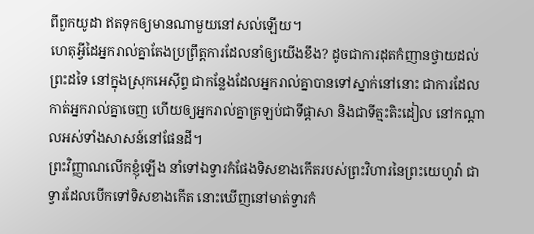ពីពួកយូដា ឥតទុកឲ្យមានណាមួយនៅសល់ឡើយ។
ហេតុអ្វីដៃអ្នករាល់គ្នាតែងប្រព្រឹត្តការដែលនាំឲ្យយើងខឹង? ដូចជាការដុតកំញានថ្វាយដល់ព្រះដទៃ នៅក្នុងស្រុកអេស៊ីព្ទ ជាកន្លែងដែលអ្នករាល់គ្នាបានទៅស្នាក់នៅនោះ ជាការដែលកាត់អ្នករាល់គ្នាចេញ ហើយឲ្យអ្នករាល់គ្នាត្រឡប់ជាទីផ្ដាសា និងជាទីត្មះតិះដៀល នៅកណ្ដាលអស់ទាំងសាសន៍នៅផែនដី។
ព្រះវិញ្ញាណលើកខ្ញុំឡើង នាំទៅឯទ្វារកំផែងទិសខាងកើតរបស់ព្រះវិហារនៃព្រះយេហូវ៉ា ជាទ្វារដែលបើកទៅទិសខាងកើត នោះឃើញនៅមាត់ទ្វារកំ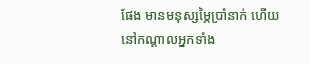ផែង មានមនុស្សម្ភៃប្រាំនាក់ ហើយនៅកណ្ដាលអ្នកទាំង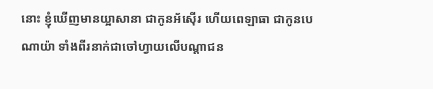នោះ ខ្ញុំឃើញមានយ្អាសានា ជាកូនអ័ស៊ើរ ហើយពេឡាធា ជាកូនបេណាយ៉ា ទាំងពីរនាក់ជាចៅហ្វាយលើបណ្ដាជន